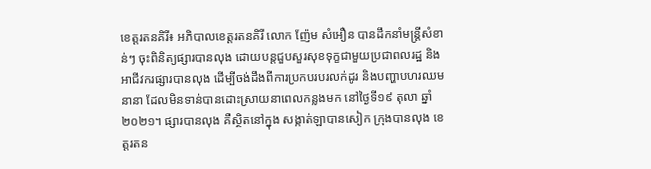ខេត្តរតនគិរី៖ អភិបាលខេត្តរតនគិរី លោក ញ៉ែម សំអឿន បានដឹកនាំមន្ត្រីសំខាន់ៗ ចុះពិនិត្យផ្សារបានលុង ដោយបន្តជួបសួរសុខទុក្ខជាមួយប្រជាពលរដ្ឋ និងអាជីវករផ្សារបានលុង ដើម្បីចង់ដឹងពីការប្រកបរបរលក់ដូរ និងបញ្ហាបហរឈមនានា ដែលមិនទាន់បានដោះស្រាយនាពេលកន្លងមក នៅថ្ងៃទី១៩ តុលា ឆ្នាំ២០២១។ ផ្សារបានលុង គឺស្ថិតនៅក្នុង សង្កាត់ឡាបានសៀក ក្រុងបានលុង ខេត្តរតន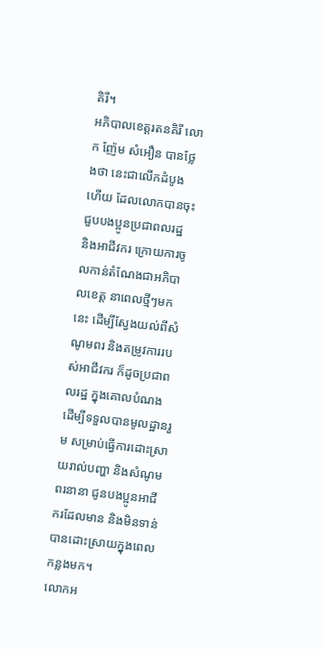គិរី។
អភិបាលខេត្តរតនគិរី លោក ញ៉ែម សំអឿន បានថ្លែងថា នេះជាលើកដំបូងហើយ ដែលលោកបានចុះជួបបងប្អូនប្រជាពលរដ្ឋ និងអាជីវករ ក្រោយការចូលកាន់តំណែងជាអភិបាលខេត្ត នាពេលថ្មីៗមកនេះ ដើម្បីស្វែងយល់ពីសំណូមពរ និងតម្រូវការរបស់អាជីវករ ក៏ដូចប្រជាពលរដ្ឋ ក្នុងគោលបំណង ដើម្បីទទួលបានមូលដ្ឋានរួម សម្រាប់ធ្វើការដោះស្រាយរាល់បញ្ហា និងសំណូមពរនានា ជូនបងប្អូនអាជីករដែលមាន និងមិនទាន់បានដោះស្រាយក្នុងពេលកន្លងមក។
លោកអ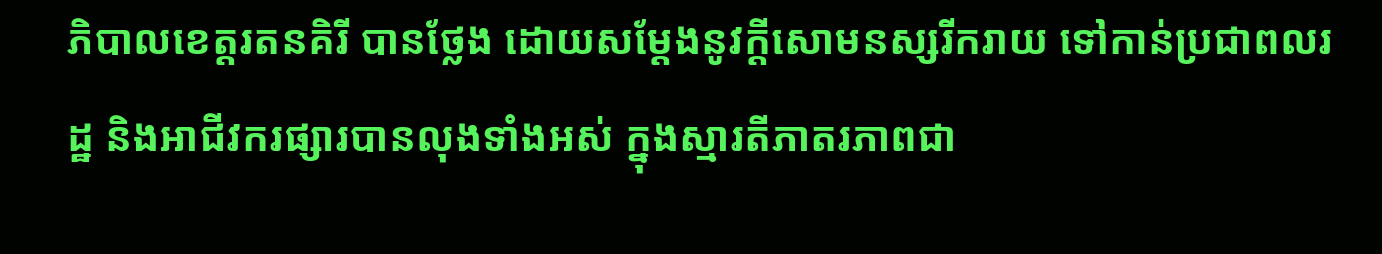ភិបាលខេត្តរតនគិរី បានថ្លែង ដោយសម្តែងនូវក្តីសោមនស្សរីករាយ ទៅកាន់ប្រជាពលរដ្ឋ និងអាជីវករផ្សារបានលុងទាំងអស់ ក្នុងស្មារតីភាតរភាពជា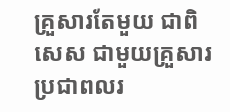គ្រួសារតែមួយ ជាពិសេស ជាមួយគ្រួសារប្រជាពលរ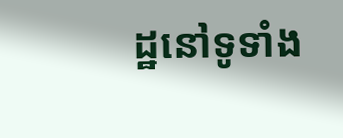ដ្ឋនៅទូទាំង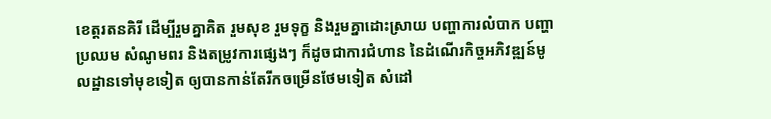ខេត្តរតនគិរី ដើម្បីរួមគ្នាគិត រួមសុខ រួមទុក្ខ និងរួមគ្នាដោះស្រាយ បញ្ហាការលំបាក បញ្ហាប្រឈម សំណូមពរ និងតម្រូវការផ្សេងៗ ក៏ដូចជាការជំហាន នៃដំណើរកិច្ចអភិវឌ្ឍន៍មូលដ្ឋានទៅមុខទៀត ឲ្យបានកាន់តែរីកចម្រើនថែមទៀត សំដៅ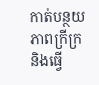កាត់បន្ថយភាពក្រីក្រ និងធ្វើ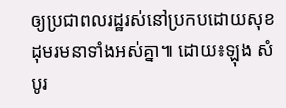ឲ្យប្រជាពលរដ្ឋរស់នៅប្រកបដោយសុខដុមរមនាទាំងអស់គ្នា៕ ដោយ៖ឡុង សំបូរ